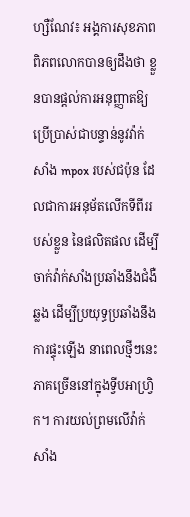ហ្សឺណែវ៖ អង្គការសុខភាពពិភពលោកបានឲ្យដឹងថា ខ្លួនបានផ្តល់ការអនុញ្ញាតឱ្យ ប្រើប្រាស់ជាបន្ទាន់នូវវ៉ាក់សាំង mpox របស់ជប៉ុន ដែលជាការអនុម័តលើកទីពីររបស់ខ្លួន នៃផលិតផល ដើម្បីចាក់វ៉ាក់សាំងប្រឆាំងនឹងជំងឺឆ្លង ដើម្បីប្រយុទ្ធប្រឆាំងនឹងការផ្ទុះឡើង នាពេលថ្មីៗនេះភាគច្រើននៅក្នុងទ្វីបអាហ្រ្វិក។ ការយល់ព្រមលើវ៉ាក់សាំង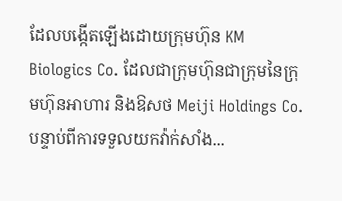ដែលបង្កើតឡើងដោយក្រុមហ៊ុន KM Biologics Co. ដែលជាក្រុមហ៊ុនជាក្រុមនៃក្រុមហ៊ុនអាហារ និងឱសថ Meiji Holdings Co. បន្ទាប់ពីការទទួលយកវ៉ាក់សាំង...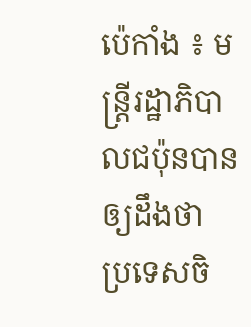ប៉េកាំង ៖ មន្ត្រីរដ្ឋាភិបាលជប៉ុនបានឲ្យដឹងថា ប្រទេសចិ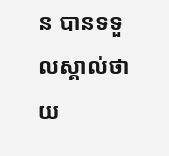ន បានទទួលស្គាល់ថាយ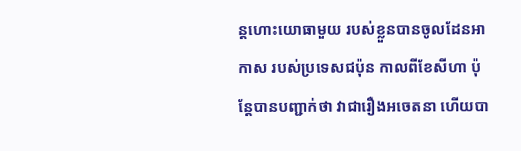ន្តហោះយោធាមួយ របស់ខ្លួនបានចូលដែនអាកាស របស់ប្រទេសជប៉ុន កាលពីខែសីហា ប៉ុន្តែបានបញ្ជាក់ថា វាជារឿងអចេតនា ហើយបា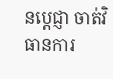នប្តេជ្ញា ចាត់វិធានការ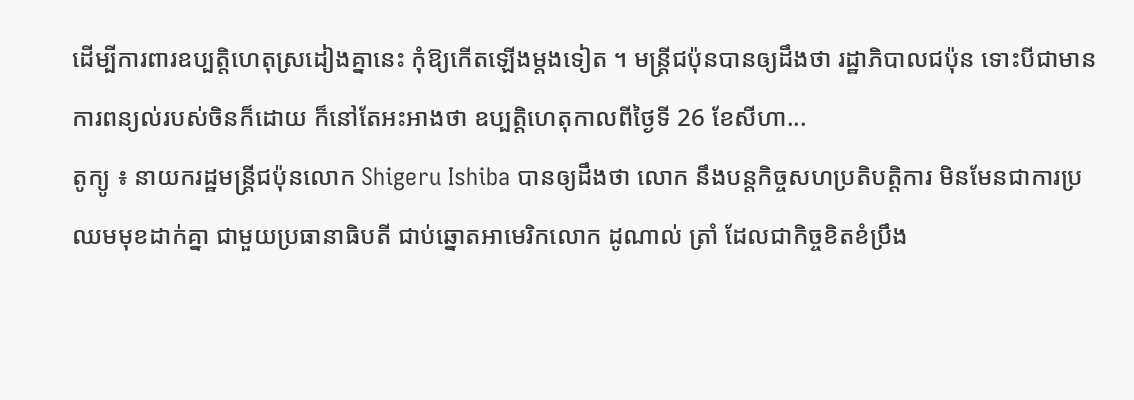ដើម្បីការពារឧប្បត្តិហេតុស្រដៀងគ្នានេះ កុំឱ្យកើតឡើងម្តងទៀត ។ មន្រ្តីជប៉ុនបានឲ្យដឹងថា រដ្ឋាភិបាលជប៉ុន ទោះបីជាមានការពន្យល់របស់ចិនក៏ដោយ ក៏នៅតែអះអាងថា ឧប្បត្តិហេតុកាលពីថ្ងៃទី 26 ខែសីហា...
តូក្យូ ៖ នាយករដ្ឋមន្ត្រីជប៉ុនលោក Shigeru Ishiba បានឲ្យដឹងថា លោក នឹងបន្តកិច្ចសហប្រតិបត្តិការ មិនមែនជាការប្រឈមមុខដាក់គ្នា ជាមួយប្រធានាធិបតី ជាប់ឆ្នោតអាមេរិកលោក ដូណាល់ ត្រាំ ដែលជាកិច្ចខិតខំប្រឹង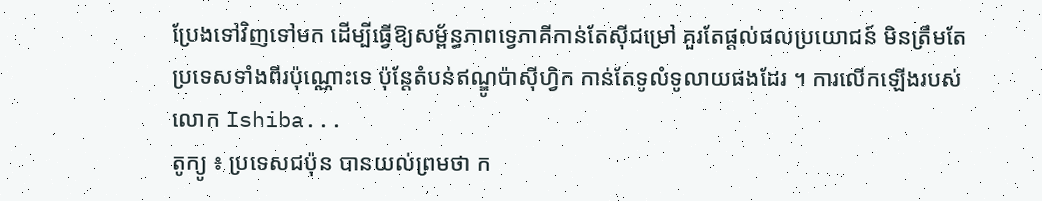ប្រែងទៅវិញទៅមក ដើម្បីធ្វើឱ្យសម្ព័ន្ធភាពទ្វេភាគីកាន់តែស៊ីជម្រៅ គួរតែផ្តល់ផលប្រយោជន៍ មិនត្រឹមតែប្រទេសទាំងពីរប៉ុណ្ណោះទេ ប៉ុន្តែតំបន់ឥណ្ឌូប៉ាស៊ីហ្វិក កាន់តែទូលំទូលាយផងដែរ ។ ការលើកឡើងរបស់លោក Ishiba...
តូក្យូ ៖ ប្រទេសជប៉ុន បានយល់ព្រមថា ក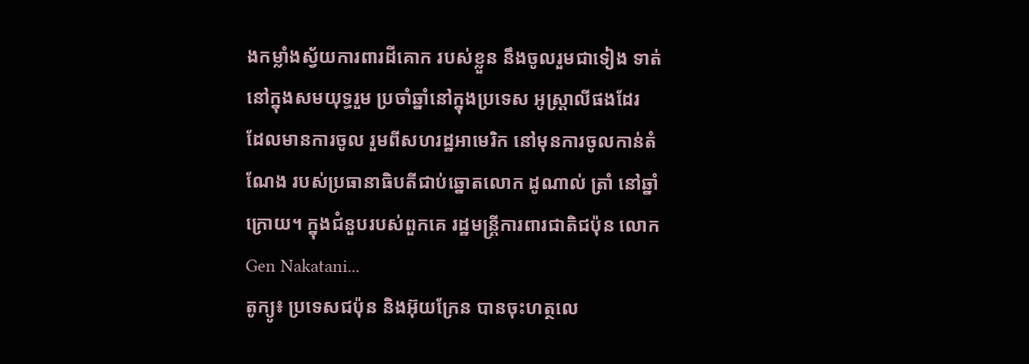ងកម្លាំងស្វ័យការពារដីគោក របស់ខ្លួន នឹងចូលរួមជាទៀង ទាត់នៅក្នុងសមយុទ្ធរួម ប្រចាំឆ្នាំនៅក្នុងប្រទេស អូស្ត្រាលីផងដែរ ដែលមានការចូល រួមពីសហរដ្ឋអាមេរិក នៅមុនការចូលកាន់តំណែង របស់ប្រធានាធិបតីជាប់ឆ្នោតលោក ដូណាល់ ត្រាំ នៅឆ្នាំក្រោយ។ ក្នុងជំនួបរបស់ពួកគេ រដ្ឋមន្ត្រីការពារជាតិជប៉ុន លោក Gen Nakatani...
តូក្យូ៖ ប្រទេសជប៉ុន និងអ៊ុយក្រែន បានចុះហត្ថលេ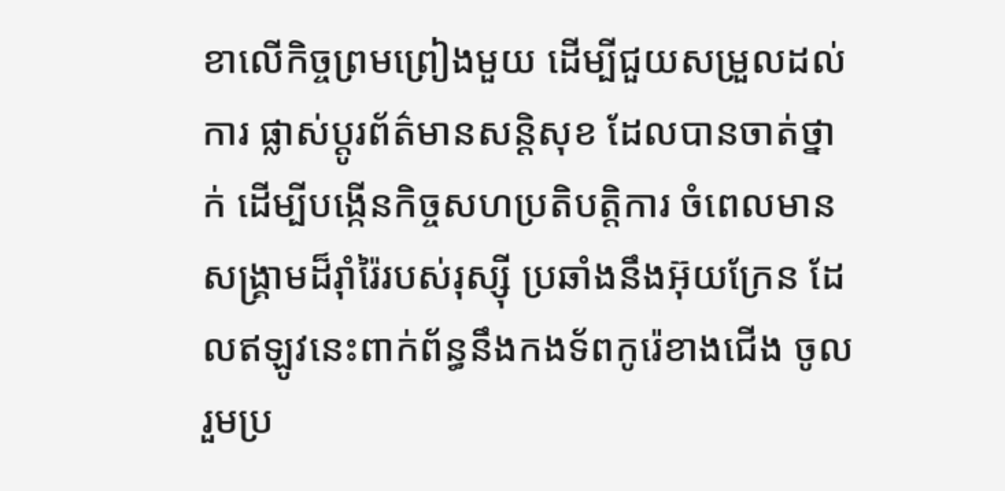ខាលើកិច្ចព្រមព្រៀងមួយ ដើម្បីជួយសម្រួលដល់ការ ផ្លាស់ប្តូរព័ត៌មានសន្តិសុខ ដែលបានចាត់ថ្នាក់ ដើម្បីបង្កើនកិច្ចសហប្រតិបត្តិការ ចំពេលមានសង្រ្គាមដ៏រ៉ាំរ៉ៃរបស់រុស្ស៊ី ប្រឆាំងនឹងអ៊ុយក្រែន ដែលឥឡូវនេះពាក់ព័ន្ធនឹងកងទ័ពកូរ៉េខាងជើង ចូលរួមប្រ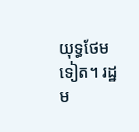យុទ្ធថែមទៀត។ រដ្ឋម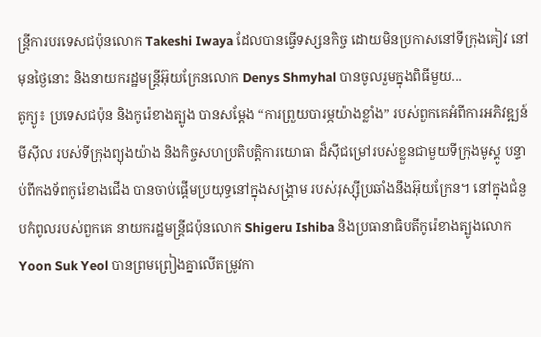ន្ត្រីការបរទេសជប៉ុនលោក Takeshi Iwaya ដែលបានធ្វើទស្សនកិច្ច ដោយមិនប្រកាសនៅទីក្រុងគៀវ នៅមុនថ្ងៃនោះ និងនាយករដ្ឋមន្ត្រីអ៊ុយក្រែនលោក Denys Shmyhal បានចូលរួមក្នុងពិធីមួយ...
តូក្យូ៖ ប្រទេសជប៉ុន និងកូរ៉េខាងត្បូង បានសម្តែង “ការព្រួយបារម្ភយ៉ាងខ្លាំង” របស់ពួកគេអំពីការអភិវឌ្ឍន៍មីស៊ីល របស់ទីក្រុងព្យុងយ៉ាង និងកិច្ចសហប្រតិបត្តិការយោធា ដ៏ស៊ីជម្រៅរបស់ខ្លួនជាមួយទីក្រុងមូស្គូ បន្ទាប់ពីកងទ័ពកូរ៉េខាងជើង បានចាប់ផ្តើមប្រយុទ្ធនៅក្នុងសង្គ្រាម របស់រុស្ស៊ីប្រឆាំងនឹងអ៊ុយក្រែន។ នៅក្នុងជំនួបកំពូលរបស់ពួកគេ នាយករដ្ឋមន្ត្រីជប៉ុនលោក Shigeru Ishiba និងប្រធានាធិបតីកូរ៉េខាងត្បូងលោក Yoon Suk Yeol បានព្រមព្រៀងគ្នាលើតម្រូវកា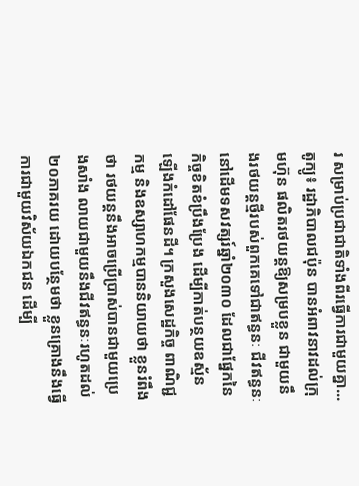រ សម្រាប់ប្រជាជាតិទាំងពីរធ្វើការជាមួយគ្នា...
តូក្យូ៖ រដ្ឋាភិបាលជប៉ុន បានអំពាវនាវដល់ក្រុមហ៊ុន ផលិតរថយន្តឱ្យសម្របខ្លួន ជាមួយនឹងរថយន្តថ្មីរបស់ពួកគេទៅជាឥន្ធនៈ ជីវឥន្ធនៈនៅដើមទសវត្សរ៍ឆ្នាំ២០៣០ ដែលជាផ្នែកនៃកិច្ចខិតខំប្រឹងប្រែង ដើម្បីកាត់បន្ថយឧស្ម័នឡើងកំដៅផែនដី។ ក្រសួងសេដ្ឋកិច្ច ពាណិជ្ជកម្ម និងឧស្សាហកម្មបាននិយាយថា ខ្លួនរំពឹងថា រថយន្តនឹងអាចប្រើប្រាស់បានជាមួយប្រេងសាំង លាយជាមួយនឹងជីវឥន្ធនៈរហូតដល់ ២០ភាគរយ ដោយបន្ថែមថា ខ្លួនគ្រោងនឹងធ្វើការជាមួយវិស័យឯកជន ដើម្បី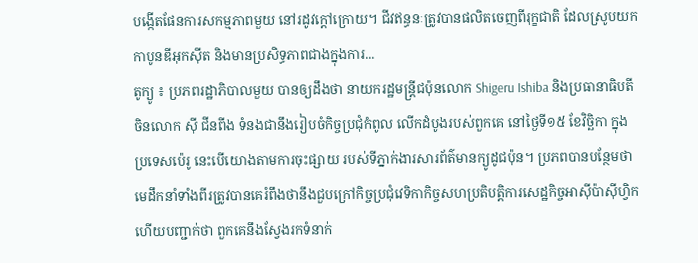បង្កើតផែនការសកម្មភាពមួយ នៅរដូវក្តៅក្រោយ។ ជីវឥន្ធនៈត្រូវបានផលិតចេញពីរុក្ខជាតិ ដែលស្រូបយកកាបូនឌីអុកស៊ីត និងមានប្រសិទ្ធភាពជាងក្នុងការ...
តូក្យូ ៖ ប្រភពរដ្ឋាភិបាលមួយ បានឲ្យដឹងថា នាយករដ្ឋមន្ត្រីជប៉ុនលោក Shigeru Ishiba និងប្រធានាធិបតីចិនលោក ស៊ី ជីនពីង ទំនងជានឹងរៀបចំកិច្ចប្រជុំកំពូល លើកដំបូងរបស់ពួកគេ នៅថ្ងៃទី១៥ ខែវិច្ឆិកា ក្នុងប្រទេសប៉េរូ នេះបើយោងតាមការចុះផ្សាយ របស់ទីភ្នាក់ងារសារព័ត៌មានក្យូដូជប៉ុន។ ប្រភពបានបន្ថែមថា មេដឹកនាំទាំងពីរត្រូវបានគេរំពឹងថានឹងជួបក្រៅកិច្ចប្រជុំវេទិកាកិច្ចសហប្រតិបត្តិការសេដ្ឋកិច្ចអាស៊ីប៉ាស៊ីហ្វិក ហើយបញ្ជាក់ថា ពួកគេនឹងស្វែងរកទំនាក់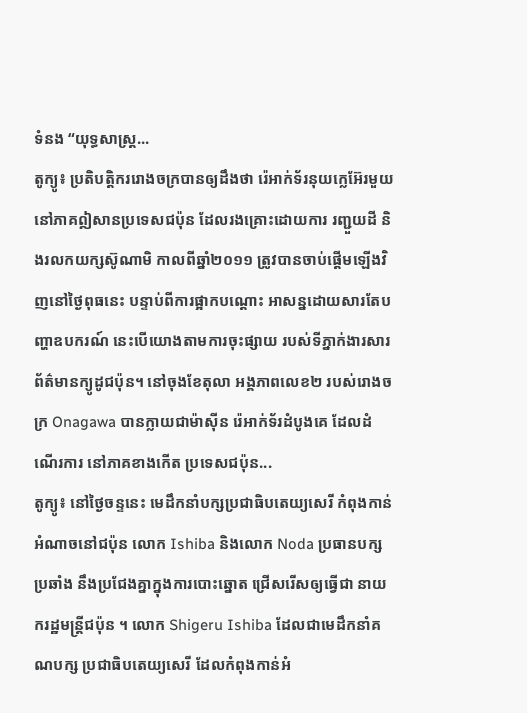ទំនង “យុទ្ធសាស្ត្រ...
តូក្យូ៖ ប្រតិបត្តិកររោងចក្របានឲ្យដឹងថា រ៉េអាក់ទ័រនុយក្លេអ៊ែរមួយ នៅភាគឦសានប្រទេសជប៉ុន ដែលរងគ្រោះដោយការ រញ្ជួយដី និងរលកយក្សស៊ូណាមិ កាលពីឆ្នាំ២០១១ ត្រូវបានចាប់ផ្តើមឡើងវិញនៅថ្ងៃពុធនេះ បន្ទាប់ពីការផ្អាកបណ្តោះ អាសន្នដោយសារតែបញ្ហាឧបករណ៍ នេះបើយោងតាមការចុះផ្សាយ របស់ទីភ្នាក់ងារសារព័ត៌មានក្យូដូជប៉ុន។ នៅចុងខែតុលា អង្គភាពលេខ២ របស់រោងចក្រ Onagawa បានក្លាយជាម៉ាស៊ីន រ៉េអាក់ទ័រដំបូងគេ ដែលដំណើរការ នៅភាគខាងកើត ប្រទេសជប៉ុន...
តូក្យូ៖ នៅថ្ងៃចន្ទនេះ មេដឹកនាំបក្សប្រជាធិបតេយ្យសេរី កំពុងកាន់អំណាចនៅជប៉ុន លោក Ishiba និងលោក Noda ប្រធានបក្សប្រឆាំង នឹងប្រជែងគ្នាក្នុងការបោះឆ្នោត ជ្រើសរើសឲ្យធ្វើជា នាយករដ្ឋមន្ត្រីជប៉ុន ។ លោក Shigeru Ishiba ដែលជាមេដឹកនាំគណបក្ស ប្រជាធិបតេយ្យសេរី ដែលកំពុងកាន់អំ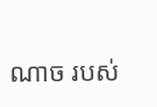ណាច របស់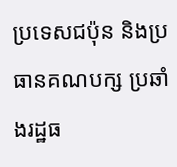ប្រទេសជប៉ុន និងប្រធានគណបក្ស ប្រឆាំងរដ្ឋធ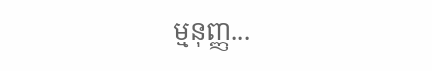ម្មនុញ្ញ...